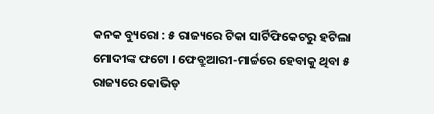କନକ ବ୍ୟୁରୋ : ୫ ରାଜ୍ୟରେ ଟିକା ସାର୍ଟିଫିକେଟରୁ ହଟିଲା ମୋଦୀଙ୍କ ଫଟୋ । ଫେବ୍ରୁଆରୀ-ମାର୍ଚ୍ଚରେ ହେବାକୁ ଥିବା ୫ ରାଜ୍ୟରେ କୋଭିଡ୍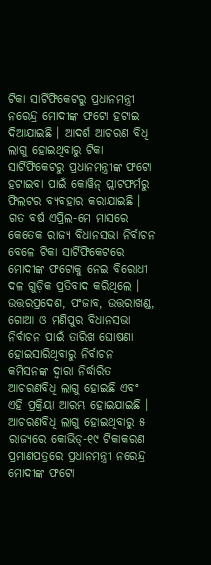ଟିକା ସାର୍ଟିଫିକେଟରୁ ପ୍ରଧାନମନ୍ତ୍ରୀ ନରେନ୍ଦ୍ର ମୋଦୀଙ୍କ ଫଟୋ ହଟାଇ ଦିଆଯାଇଛି । ଆଦର୍ଶ ଆଚରଣ ବିଧି ଲାଗୁ ହୋଇଥିବାରୁ ଟିକା ସାର୍ଟିଫିକେଟରୁ ପ୍ରଧାନମନ୍ତ୍ରୀଙ୍କ ଫଟୋ ହଟାଇବା ପାଇଁ କୋୱିନ୍ ପ୍ଲାଟଫର୍ମରୁ ଫିଲଟର ବ୍ୟବହାର କରାଯାଇଛି । ଗତ ବର୍ଷ ଏପ୍ରିଲ-ମେ ମାସରେ କେତେକ ରାଜ୍ୟ ବିଧାନସଭା ନିର୍ବାଚନ ବେଳେ ଟିକା ସାର୍ଟିଫିକେଟରେ ମୋଦୀଙ୍କ ଫଟୋକୁ ନେଇ ବିରୋଧୀ ଦଳ ଗୁଡ଼ିକ ପ୍ରତିବାଦ କରିଥିଲେ ।
ଉତ୍ତରପ୍ରଦେଶ, ପଂଜାବ, ଉତ୍ତରାଖଣ୍ଡ, ଗୋଆ ଓ ମଣିପୁର ବିଧାନସଭା ନିର୍ବାଚନ ପାଇଁ ତାରିଖ ଘୋଷଣା ହୋଇସାରିଥିବାରୁ ନିର୍ବାଚନ କମିସନଙ୍କ ଦ୍ବାରା ନିର୍ଦ୍ଧାରିତ ଆଚରଣବିଧି ଲାଗୁ ହୋଇଛି ଏବଂ ଏହି ପ୍ରକ୍ରିୟା ଆରମ୍ଭ ହୋଇଯାଇଛି । ଆଚରଣବିଧି ଲାଗୁ ହୋଇଥିବାରୁ ୫ ରାଜ୍ୟରେ କୋଭିଡ୍-୧୯ ଟିକାକରଣ ପ୍ରମାଣପତ୍ରରେ ପ୍ରଧାନମନ୍ତ୍ରୀ ନରେନ୍ଦ୍ର ମୋଦୀଙ୍କ ଫଟୋ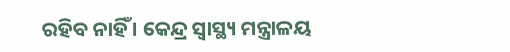ରହିବ ନାହିଁ । କେନ୍ଦ୍ର ସ୍ବାସ୍ଥ୍ୟ ମନ୍ତ୍ରାଳୟ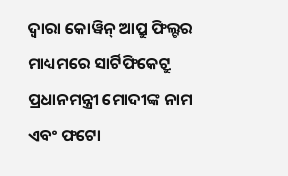ଦ୍ବାରା କୋୱିନ୍ ଆପ୍ରୁ ଫିଲ୍ଟର ମାଧ୍ୟମରେ ସାର୍ଟିଫିକେଟ୍ରୁ ପ୍ରଧାନମନ୍ତ୍ରୀ ମୋଦୀଙ୍କ ନାମ ଏବଂ ଫଟୋ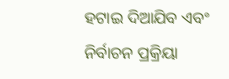ହଟାଇ ଦିଆଯିବ ଏବଂ ନିର୍ବାଚନ ପ୍ରକ୍ରିୟା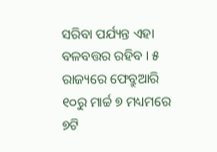ସରିବା ପର୍ଯ୍ୟନ୍ତ ଏହା ବଳବତ୍ତର ରହିବ । ୫ ରାଜ୍ୟରେ ଫେବ୍ରୁଆରି ୧୦ରୁ ମାର୍ଚ୍ଚ ୭ ମଧ୍ୟମରେ ୭ଟି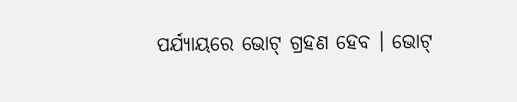ପର୍ଯ୍ୟାୟରେ ଭୋଟ୍ ଗ୍ରହଣ ହେବ । ଭୋଟ୍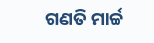ଗଣତି ମାର୍ଚ୍ଚ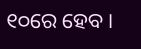୧୦ରେ ହେବ ।